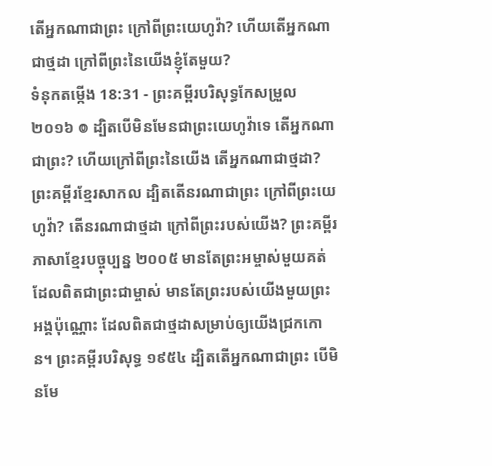តើអ្នកណាជាព្រះ ក្រៅពីព្រះយេហូវ៉ា? ហើយតើអ្នកណាជាថ្មដា ក្រៅពីព្រះនៃយើងខ្ញុំតែមួយ?
ទំនុកតម្កើង 18:31 - ព្រះគម្ពីរបរិសុទ្ធកែសម្រួល ២០១៦ ៙ ដ្បិតបើមិនមែនជាព្រះយេហូវ៉ាទេ តើអ្នកណាជាព្រះ? ហើយក្រៅពីព្រះនៃយើង តើអ្នកណាជាថ្មដា? ព្រះគម្ពីរខ្មែរសាកល ដ្បិតតើនរណាជាព្រះ ក្រៅពីព្រះយេហូវ៉ា? តើនរណាជាថ្មដា ក្រៅពីព្រះរបស់យើង? ព្រះគម្ពីរភាសាខ្មែរបច្ចុប្បន្ន ២០០៥ មានតែព្រះអម្ចាស់មួយគត់ ដែលពិតជាព្រះជាម្ចាស់ មានតែព្រះរបស់យើងមួយព្រះអង្គប៉ុណ្ណោះ ដែលពិតជាថ្មដាសម្រាប់ឲ្យយើងជ្រកកោន។ ព្រះគម្ពីរបរិសុទ្ធ ១៩៥៤ ដ្បិតតើអ្នកណាជាព្រះ បើមិនមែ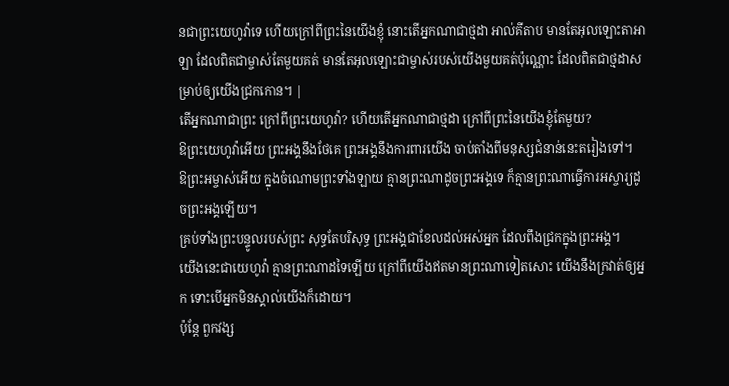នជាព្រះយេហូវ៉ាទេ ហើយក្រៅពីព្រះនៃយើងខ្ញុំ នោះតើអ្នកណាជាថ្មដា អាល់គីតាប មានតែអុលឡោះតាអាឡា ដែលពិតជាម្ចាស់តែមួយគត់ មានតែអុលឡោះជាម្ចាស់របស់យើងមួយគត់ប៉ុណ្ណោះ ដែលពិតជាថ្មដាសម្រាប់ឲ្យយើងជ្រកកោន។ |
តើអ្នកណាជាព្រះ ក្រៅពីព្រះយេហូវ៉ា? ហើយតើអ្នកណាជាថ្មដា ក្រៅពីព្រះនៃយើងខ្ញុំតែមួយ?
ឱព្រះយេហូវ៉ាអើយ ព្រះអង្គនឹងថែគេ ព្រះអង្គនឹងការពារយើង ចាប់តាំងពីមនុស្សជំនាន់នេះតរៀងទៅ។
ឱព្រះអម្ចាស់អើយ ក្នុងចំណោមព្រះទាំងឡាយ គ្មានព្រះណាដូចព្រះអង្គទេ ក៏គ្មានព្រះណាធ្វើការអស្ចារ្យដូចព្រះអង្គឡើយ។
គ្រប់ទាំងព្រះបន្ទូលរបស់ព្រះ សុទ្ធតែបរិសុទ្ធ ព្រះអង្គជាខែលដល់អស់អ្នក ដែលពឹងជ្រកក្នុងព្រះអង្គ។
យើងនេះជាយេហូវ៉ា គ្មានព្រះណាដទៃឡើយ ក្រៅពីយើងឥតមានព្រះណាទៀតសោះ យើងនឹងក្រវាត់ឲ្យអ្នក ទោះបើអ្នកមិនស្គាល់យើងក៏ដោយ។
ប៉ុន្តែ ពួកវង្ស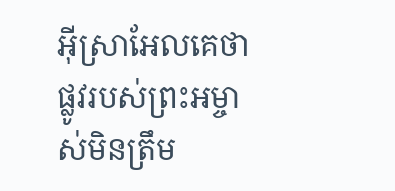អ៊ីស្រាអែលគេថា ផ្លូវរបស់ព្រះអម្ចាស់មិនត្រឹម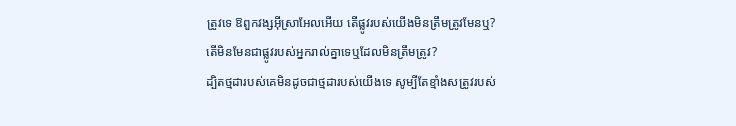ត្រូវទេ ឱពួកវង្សអ៊ីស្រាអែលអើយ តើផ្លូវរបស់យើងមិនត្រឹមត្រូវមែនឬ? តើមិនមែនជាផ្លូវរបស់អ្នករាល់គ្នាទេឬដែលមិនត្រឹមត្រូវ?
ដ្បិតថ្មដារបស់គេមិនដូចជាថ្មដារបស់យើងទេ សូម្បីតែខ្មាំងសត្រូវរបស់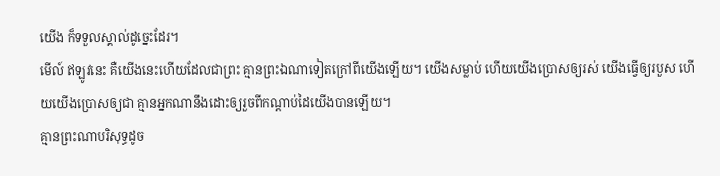យើង ក៏ទទួលស្គាល់ដូច្នេះដែរ។
មើល៍ ឥឡូវនេះ គឺយើងនេះហើយដែលជាព្រះ គ្មានព្រះឯណាទៀតក្រៅពីយើងឡើយ។ យើងសម្លាប់ ហើយយើងប្រោសឲ្យរស់ យើងធ្វើឲ្យរបួស ហើយយើងប្រោសឲ្យជា គ្មានអ្នកណានឹងដោះឲ្យរួចពីកណ្ដាប់ដៃយើងបានឡើយ។
គ្មានព្រះណាបរិសុទ្ធដូច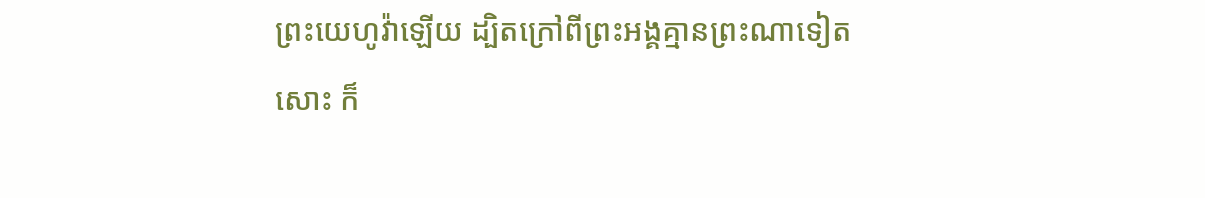ព្រះយេហូវ៉ាឡើយ ដ្បិតក្រៅពីព្រះអង្គគ្មានព្រះណាទៀតសោះ ក៏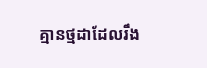គ្មានថ្មដាដែលរឹង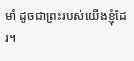មាំ ដូចជាព្រះរបស់យើងខ្ញុំដែរ។